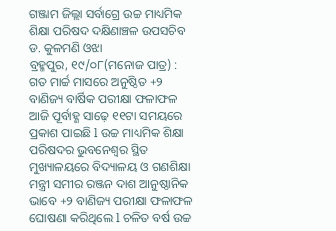ଗଞ୍ଜାମ ଜିଲ୍ଲା ସର୍ବାଗ୍ରେ ଉଚ୍ଚ ମାଧ୍ୟମିକ ଶିକ୍ଷା ପରିଷଦ ଦକ୍ଷିଣାଞ୍ଚଳ ଉପସଚିବ ଡ. କୁଳମଣି ଓଝା
ବ୍ରହ୍ମପୁର, ୧୯/୦୮(ମନୋଜ ପାତ୍ର) : ଗତ ମାର୍ଚ୍ଚ ମାସରେ ଅନୁଷ୍ଠିତ +୨ ବାଣିଜ୍ୟ ବାର୍ଷିକ ପରୀକ୍ଷା ଫଳାଫଳ ଆଜି ପୂର୍ବାହ୍ଣ ସାଢ଼େ ୧୧ଟା ସମୟରେ ପ୍ରକାଶ ପାଇଛି l ଉଚ୍ଚ ମାଧ୍ୟମିକ ଶିକ୍ଷା ପରିଷଦର ଭୁବନେଶ୍ୱର ସ୍ଥିତ ମୁଖ୍ୟାଳୟରେ ବିଦ୍ୟାଳୟ ଓ ଗଣଶିକ୍ଷା ମନ୍ତ୍ରୀ ସମୀର ରଞ୍ଜନ ଦାଶ ଆନୁଷ୍ଠାନିକ ଭାବେ +୨ ବାଣିଜ୍ୟ ପରୀକ୍ଷା ଫଳାଫଳ ଘୋଷଣା କରିଥିଲେ l ଚଳିତ ବର୍ଷ ଉଚ୍ଚ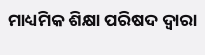ମାଧ୍ୟମିକ ଶିକ୍ଷା ପରିଷଦ ଦ୍ୱାରା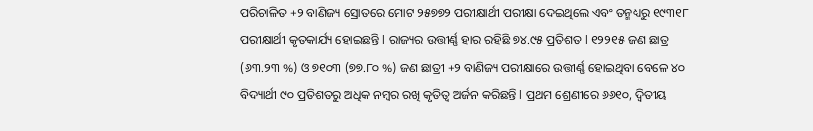ପରିଚାଳିତ +୨ ବାଣିଜ୍ୟ ସ୍ରୋତରେ ମୋଟ ୨୫୭୭୨ ପରୀକ୍ଷାର୍ଥୀ ପରୀକ୍ଷା ଦେଇଥିଲେ ଏବଂ ତନ୍ମଧ୍ୟରୁ ୧୯୩୧୮ ପରୀକ୍ଷାର୍ଥୀ କୃତକାର୍ଯ୍ୟ ହୋଇଛନ୍ତି l ରାଜ୍ୟର ଉତ୍ତୀର୍ଣ୍ଣ ହାର ରହିଛି ୭୪.୯୫ ପ୍ରତିଶତ l ୧୨୨୧୫ ଜଣ ଛାତ୍ର (୬୩.୨୩ %) ଓ ୭୧୦୩ (୭୭.୮୦ %) ଜଣ ଛାତ୍ରୀ +୨ ବାଣିଜ୍ୟ ପରୀକ୍ଷାରେ ଉତ୍ତୀର୍ଣ୍ଣ ହୋଇଥିବା ବେଳେ ୪୦ ବିଦ୍ୟାର୍ଥୀ ୯୦ ପ୍ରତିଶତରୁ ଅଧିକ ନମ୍ବର ରଖି କୃତିତ୍ୱ ଅର୍ଜନ କରିଛନ୍ତି l ପ୍ରଥମ ଶ୍ରେଣୀରେ ୬୬୧୦, ଦ୍ଵିତୀୟ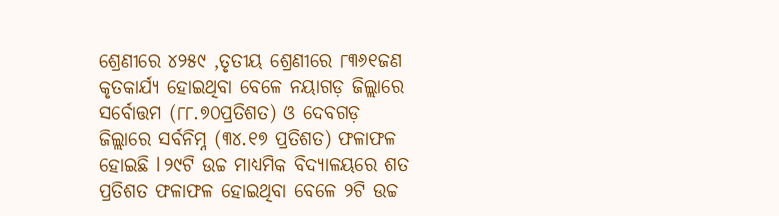ଶ୍ରେଣୀରେ ୪୨୫୯ ,ତୃତୀୟ ଶ୍ରେଣୀରେ ୮୩୬୧ଜଣ କୃତକାର୍ଯ୍ୟ ହୋଇଥିବା ବେଳେ ନୟାଗଡ଼ ଜିଲ୍ଲାରେ ସର୍ବୋତ୍ତମ (୮୮.୭୦ପ୍ରତିଶତ) ଓ ଦେବଗଡ଼ ଜିଲ୍ଲାରେ ସର୍ବନିମ୍ନ (୩୪.୧୭ ପ୍ରତିଶତ) ଫଳାଫଳ ହୋଇଛି l ୨୯ଟି ଉଚ୍ଚ ମାଧ୍ୟମିକ ବିଦ୍ୟାଳୟରେ ଶତ ପ୍ରତିଶତ ଫଳାଫଳ ହୋଇଥିବା ବେଳେ ୨ଟି ଉଚ୍ଚ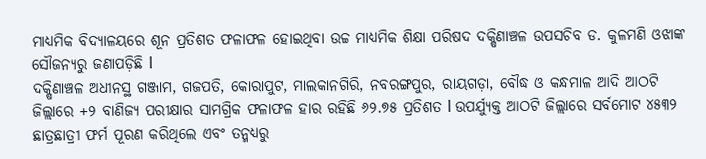ମାଧ୍ୟମିକ ବିଦ୍ୟାଳୟରେ ଶୂନ ପ୍ରତିଶତ ଫଳାଫଳ ହୋଇଥିବା ଉଚ୍ଚ ମାଧ୍ୟମିକ ଶିକ୍ଷା ପରିଷଦ ଦକ୍ଷିଣାଞ୍ଚଳ ଉପସଚିବ ଡ. କୁଳମଣି ଓଝାଙ୍କ ସୌଜନ୍ୟରୁ ଜଣାପଡ଼ିଛି l
ଦକ୍ଷିଣାଞ୍ଚଳ ଅଧୀନସ୍ଥ ଗଞ୍ଜାମ, ଗଜପତି, କୋରାପୁଟ, ମାଲକାନଗିରି, ନବରଙ୍ଗପୁର, ରାୟଗଡ଼ା, ବୌଦ୍ଧ ଓ କନ୍ଧମାଳ ଆଦି ଆଠଟି ଜିଲ୍ଲାରେ +୨ ବାଣିଜ୍ୟ ପରୀକ୍ଷାର ସାମଗ୍ରିକ ଫଳାଫଳ ହାର ରହିଛି ୬୨.୭୫ ପ୍ରତିଶତ l ଉପର୍ଯ୍ୟୁକ୍ତ ଆଠଟି ଜିଲ୍ଲାରେ ସର୍ବମୋଟ ୪୫୩୨ ଛାତ୍ରଛାତ୍ରୀ ଫର୍ମ ପୂରଣ କରିଥିଲେ ଏବଂ ତନ୍ମଧ୍ୟରୁ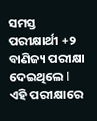ସମସ୍ତ ପରୀକ୍ଷାର୍ଥୀ +୨ ବାଣିଜ୍ୟ ପରୀକ୍ଷା ଦେଇଥିଲେ l ଏହି ପରୀକ୍ଷାରେ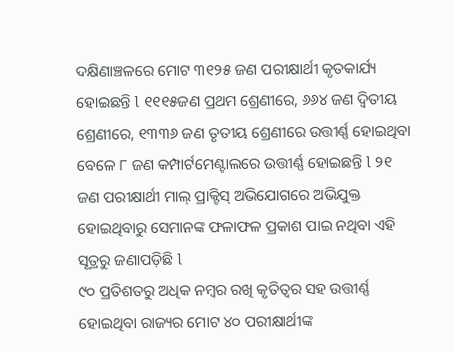ଦକ୍ଷିଣାଞ୍ଚଳରେ ମୋଟ ୩୧୨୫ ଜଣ ପରୀକ୍ଷାର୍ଥୀ କୃତକାର୍ଯ୍ୟ ହୋଇଛନ୍ତି l ୧୧୧୫ଜଣ ପ୍ରଥମ ଶ୍ରେଣୀରେ, ୬୬୪ ଜଣ ଦ୍ଵିତୀୟ ଶ୍ରେଣୀରେ, ୧୩୩୬ ଜଣ ତୃତୀୟ ଶ୍ରେଣୀରେ ଉତ୍ତୀର୍ଣ୍ଣ ହୋଇଥିବା ବେଳେ ୮ ଜଣ କମ୍ପାର୍ଟମେଣ୍ଟାଲରେ ଉତ୍ତୀର୍ଣ୍ଣ ହୋଇଛନ୍ତି l ୨୧ ଜଣ ପରୀକ୍ଷାର୍ଥୀ ମାଲ୍ ପ୍ରାକ୍ଟିସ୍ ଅଭିଯୋଗରେ ଅଭିଯୁକ୍ତ ହୋଇଥିବାରୁ ସେମାନଙ୍କ ଫଳାଫଳ ପ୍ରକାଶ ପାଇ ନଥିବା ଏହି ସୂତ୍ରରୁ ଜଣାପଡ଼ିଛି l
୯୦ ପ୍ରତିଶତରୁ ଅଧିକ ନମ୍ବର ରଖି କୃତିତ୍ୱର ସହ ଉତ୍ତୀର୍ଣ୍ଣ ହୋଇଥିବା ରାଜ୍ୟର ମୋଟ ୪୦ ପରୀକ୍ଷାର୍ଥୀଙ୍କ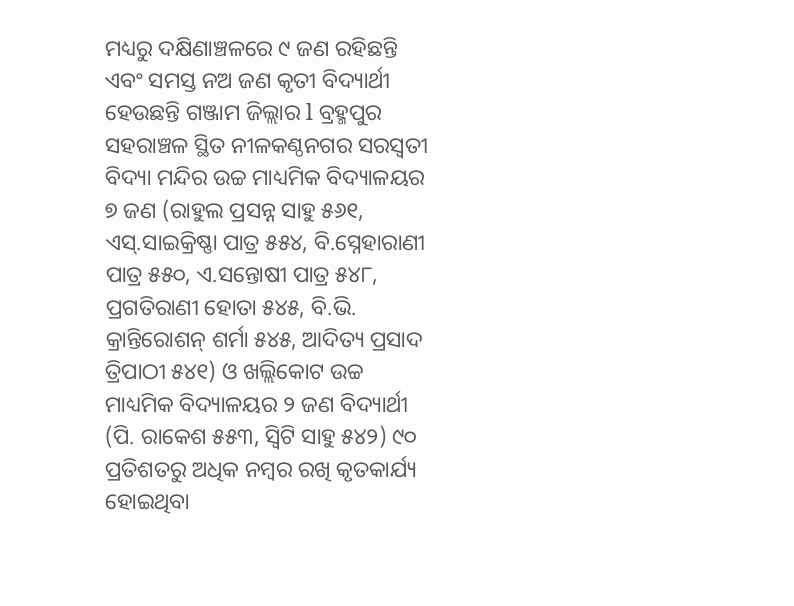ମଧ୍ୟରୁ ଦକ୍ଷିଣାଞ୍ଚଳରେ ୯ ଜଣ ରହିଛନ୍ତି ଏବଂ ସମସ୍ତ ନଅ ଜଣ କୃତୀ ବିଦ୍ୟାର୍ଥୀ ହେଉଛନ୍ତି ଗଞ୍ଜାମ ଜିଲ୍ଲାର l ବ୍ରହ୍ମପୁର ସହରାଞ୍ଚଳ ସ୍ଥିତ ନୀଳକଣ୍ଠନଗର ସରସ୍ବତୀ ବିଦ୍ୟା ମନ୍ଦିର ଉଚ୍ଚ ମାଧ୍ୟମିକ ବିଦ୍ୟାଳୟର ୭ ଜଣ (ରାହୁଲ ପ୍ରସନ୍ନ ସାହୁ ୫୬୧, ଏସ୍.ସାଇକ୍ରିଷ୍ଣା ପାତ୍ର ୫୫୪, ବି.ସ୍ନେହାରାଣୀ ପାତ୍ର ୫୫୦, ଏ.ସନ୍ତୋଷୀ ପାତ୍ର ୫୪୮, ପ୍ରଗତିରାଣୀ ହୋତା ୫୪୫, ବି.ଭି. କ୍ରାନ୍ତିରୋଶନ୍ ଶର୍ମା ୫୪୫, ଆଦିତ୍ୟ ପ୍ରସାଦ ତ୍ରିପାଠୀ ୫୪୧) ଓ ଖଲ୍ଲିକୋଟ ଉଚ୍ଚ ମାଧ୍ୟମିକ ବିଦ୍ୟାଳୟର ୨ ଜଣ ବିଦ୍ୟାର୍ଥୀ (ପି. ରାକେଶ ୫୫୩, ସ୍ଵିଟି ସାହୁ ୫୪୨) ୯୦ ପ୍ରତିଶତରୁ ଅଧିକ ନମ୍ବର ରଖି କୃତକାର୍ଯ୍ୟ ହୋଇଥିବା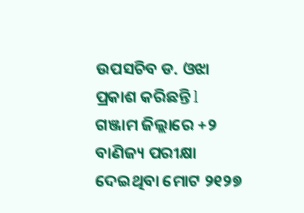ଉପସଚିବ ଡ. ଓଝା ପ୍ରକାଶ କରିଛନ୍ତି l
ଗଞ୍ଜାମ ଜିଲ୍ଲାରେ +୨ ବାଣିଜ୍ୟ ପରୀକ୍ଷା ଦେଇଥିବା ମୋଟ ୨୧୨୭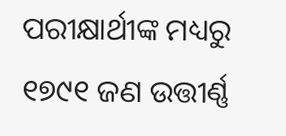ପରୀକ୍ଷାର୍ଥୀଙ୍କ ମଧ୍ୟରୁ ୧୭୯୧ ଜଣ ଉତ୍ତୀର୍ଣ୍ଣ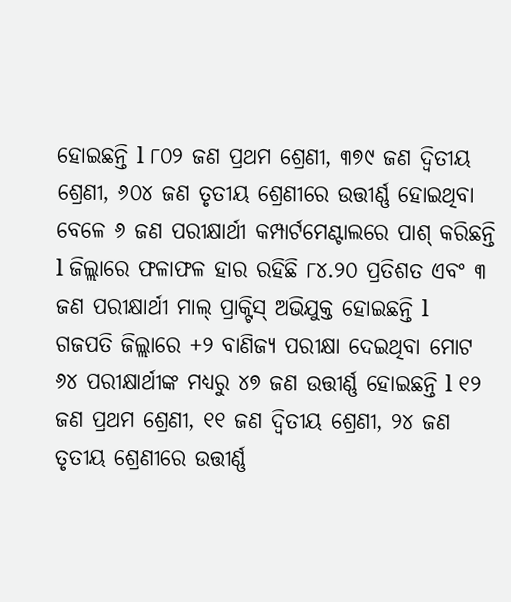ହୋଇଛନ୍ତି l ୮୦୨ ଜଣ ପ୍ରଥମ ଶ୍ରେଣୀ, ୩୭୯ ଜଣ ଦ୍ଵିତୀୟ ଶ୍ରେଣୀ, ୬୦୪ ଜଣ ତୃତୀୟ ଶ୍ରେଣୀରେ ଉତ୍ତୀର୍ଣ୍ଣ ହୋଇଥିବା ବେଳେ ୬ ଜଣ ପରୀକ୍ଷାର୍ଥୀ କମ୍ପାର୍ଟମେଣ୍ଟାଲରେ ପାଶ୍ କରିଛନ୍ତି l ଜିଲ୍ଲାରେ ଫଳାଫଳ ହାର ରହିଛି ୮୪.୨୦ ପ୍ରତିଶତ ଏବଂ ୩ ଜଣ ପରୀକ୍ଷାର୍ଥୀ ମାଲ୍ ପ୍ରାକ୍ଟିସ୍ ଅଭିଯୁକ୍ତ ହୋଇଛନ୍ତି l
ଗଜପତି ଜିଲ୍ଲାରେ +୨ ବାଣିଜ୍ୟ ପରୀକ୍ଷା ଦେଇଥିବା ମୋଟ ୬୪ ପରୀକ୍ଷାର୍ଥୀଙ୍କ ମଧ୍ୟରୁ ୪୭ ଜଣ ଉତ୍ତୀର୍ଣ୍ଣ ହୋଇଛନ୍ତି l ୧୨ ଜଣ ପ୍ରଥମ ଶ୍ରେଣୀ, ୧୧ ଜଣ ଦ୍ଵିତୀୟ ଶ୍ରେଣୀ, ୨୪ ଜଣ ତୃତୀୟ ଶ୍ରେଣୀରେ ଉତ୍ତୀର୍ଣ୍ଣ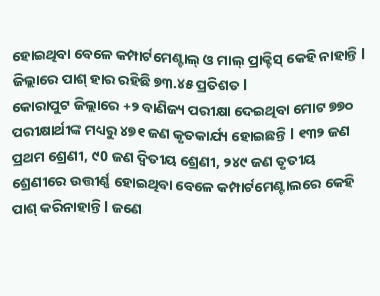ହୋଇଥିବା ବେଳେ କମ୍ପାର୍ଟମେଣ୍ଟାଲ୍ ଓ ମାଲ୍ ପ୍ରାକ୍ଟିସ୍ କେହି ନାହାନ୍ତି l ଜିଲ୍ଲାରେ ପାଶ୍ ହାର ରହିଛି ୭୩.୪୫ ପ୍ରତିଶତ l
କୋରାପୁଟ ଜିଲ୍ଲାରେ +୨ ବାଣିଜ୍ୟ ପରୀକ୍ଷା ଦେଇଥିବା ମୋଟ ୭୭୦ ପରୀକ୍ଷାର୍ଥୀଙ୍କ ମଧ୍ୟରୁ ୪୭୧ ଜଣ କୃତକାର୍ଯ୍ୟ ହୋଇଛନ୍ତି l ୧୩୨ ଜଣ ପ୍ରଥମ ଶ୍ରେଣୀ, ୯0 ଜଣ ଦ୍ଵିତୀୟ ଶ୍ରେଣୀ, ୨୪୯ ଜଣ ତୃତୀୟ ଶ୍ରେଣୀରେ ଉତ୍ତୀର୍ଣ୍ଣ ହୋଇଥିବା ବେଳେ କମ୍ପାର୍ଟମେଣ୍ଟାଲରେ କେହି ପାଶ୍ କରିନାହାନ୍ତି l ଜଣେ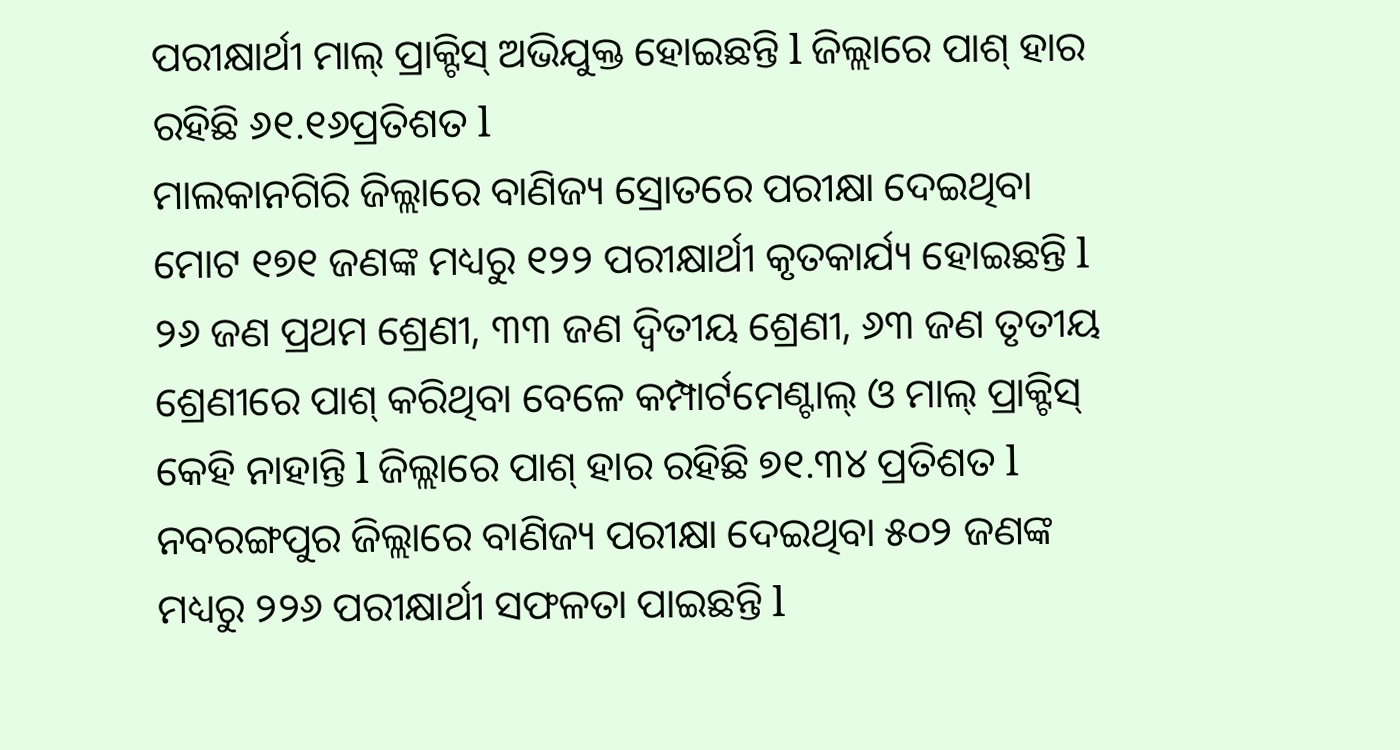ପରୀକ୍ଷାର୍ଥୀ ମାଲ୍ ପ୍ରାକ୍ଟିସ୍ ଅଭିଯୁକ୍ତ ହୋଇଛନ୍ତି l ଜିଲ୍ଲାରେ ପାଶ୍ ହାର ରହିଛି ୬୧.୧୬ପ୍ରତିଶତ l
ମାଲକାନଗିରି ଜିଲ୍ଲାରେ ବାଣିଜ୍ୟ ସ୍ରୋତରେ ପରୀକ୍ଷା ଦେଇଥିବା ମୋଟ ୧୭୧ ଜଣଙ୍କ ମଧ୍ୟରୁ ୧୨୨ ପରୀକ୍ଷାର୍ଥୀ କୃତକାର୍ଯ୍ୟ ହୋଇଛନ୍ତି l ୨୬ ଜଣ ପ୍ରଥମ ଶ୍ରେଣୀ, ୩୩ ଜଣ ଦ୍ଵିତୀୟ ଶ୍ରେଣୀ, ୬୩ ଜଣ ତୃତୀୟ ଶ୍ରେଣୀରେ ପାଶ୍ କରିଥିବା ବେଳେ କମ୍ପାର୍ଟମେଣ୍ଟାଲ୍ ଓ ମାଲ୍ ପ୍ରାକ୍ଟିସ୍ କେହି ନାହାନ୍ତି l ଜିଲ୍ଲାରେ ପାଶ୍ ହାର ରହିଛି ୭୧.୩୪ ପ୍ରତିଶତ l
ନବରଙ୍ଗପୁର ଜିଲ୍ଲାରେ ବାଣିଜ୍ୟ ପରୀକ୍ଷା ଦେଇଥିବା ୫୦୨ ଜଣଙ୍କ ମଧ୍ୟରୁ ୨୨୬ ପରୀକ୍ଷାର୍ଥୀ ସଫଳତା ପାଇଛନ୍ତି l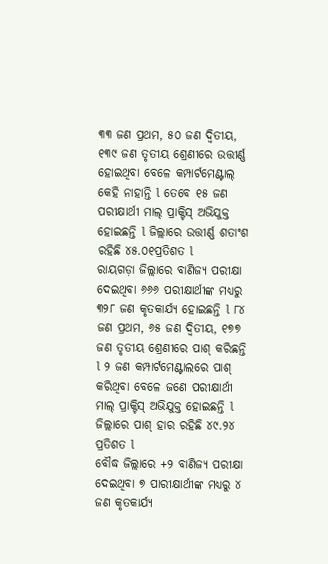୩୩ ଜଣ ପ୍ରଥମ, ୫୦ ଜଣ ଦ୍ଵିତୀୟ, ୧୩୯ ଜଣ ତୃତୀୟ ଶ୍ରେଣୀରେ ଉତ୍ତୀର୍ଣ୍ଣ ହୋଇଥିବା ବେଳେ କମ୍ପାର୍ଟମେଣ୍ଟାଲ୍ କେହି ନାହାନ୍ତି l ତେବେ ୧୫ ଜଣ ପରୀକ୍ଷାର୍ଥୀ ମାଲ୍ ପ୍ରାକ୍ଟିସ୍ ଅଭିଯୁକ୍ତ ହୋଇଛନ୍ତି l ଜିଲ୍ଲାରେ ଉତ୍ତୀର୍ଣ୍ଣ ଶତାଂଶ ରହିଛି ୪୫.୦୧ପ୍ରତିଶତ l
ରାୟଗଡ଼ା ଜିଲ୍ଲାରେ ବାଣିଜ୍ୟ ପରୀକ୍ଷା ଦେଇଥିବା ୬୬୬ ପରୀକ୍ଷାର୍ଥୀଙ୍କ ମଧ୍ୟରୁ ୩୨୮ ଜଣ କୃତକାର୍ଯ୍ୟ ହୋଇଛନ୍ତି l ୮୪ ଜଣ ପ୍ରଥମ, ୬୫ ଜଣ ଦ୍ଵିତୀୟ, ୧୭୭ ଜଣ ତୃତୀୟ ଶ୍ରେଣୀରେ ପାଶ୍ କରିଛନ୍ତି l ୨ ଜଣ କମ୍ପାର୍ଟମେଣ୍ଟାଲରେ ପାଶ୍ କରିଥିବା ବେଳେ ଜଣେ ପରୀକ୍ଷାର୍ଥୀ ମାଲ୍ ପ୍ରାକ୍ଟିସ୍ ଅଭିଯୁକ୍ତ ହୋଇଛନ୍ତି l ଜିଲ୍ଲାରେ ପାଶ୍ ହାର ରହିଛି ୪୯.୨୪ ପ୍ରତିଶତ l
ବୌଦ୍ଧ ଜିଲ୍ଲାରେ +୨ ବାଣିଜ୍ୟ ପରୀକ୍ଷା ଦେଇଥିବା ୭ ପାରୀକ୍ଷାର୍ଥୀଙ୍କ ମଧ୍ୟରୁ ୪ ଜଣ କୃତକାର୍ଯ୍ୟ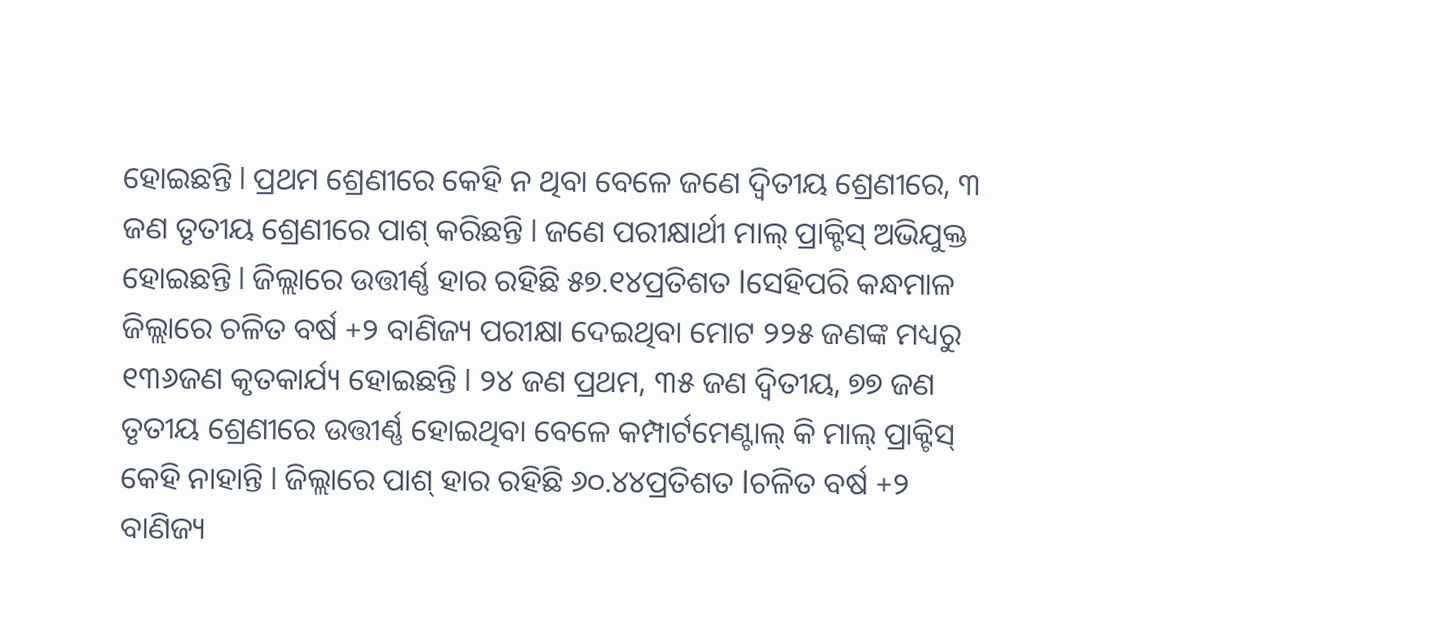ହୋଇଛନ୍ତି l ପ୍ରଥମ ଶ୍ରେଣୀରେ କେହି ନ ଥିବା ବେଳେ ଜଣେ ଦ୍ଵିତୀୟ ଶ୍ରେଣୀରେ, ୩ ଜଣ ତୃତୀୟ ଶ୍ରେଣୀରେ ପାଶ୍ କରିଛନ୍ତି l ଜଣେ ପରୀକ୍ଷାର୍ଥୀ ମାଲ୍ ପ୍ରାକ୍ଟିସ୍ ଅଭିଯୁକ୍ତ ହୋଇଛନ୍ତି l ଜିଲ୍ଲାରେ ଉତ୍ତୀର୍ଣ୍ଣ ହାର ରହିଛି ୫୭.୧୪ପ୍ରତିଶତ lସେହିପରି କନ୍ଧମାଳ ଜିଲ୍ଲାରେ ଚଳିତ ବର୍ଷ +୨ ବାଣିଜ୍ୟ ପରୀକ୍ଷା ଦେଇଥିବା ମୋଟ ୨୨୫ ଜଣଙ୍କ ମଧ୍ୟରୁ ୧୩୬ଜଣ କୃତକାର୍ଯ୍ୟ ହୋଇଛନ୍ତି l ୨୪ ଜଣ ପ୍ରଥମ, ୩୫ ଜଣ ଦ୍ଵିତୀୟ, ୭୭ ଜଣ ତୃତୀୟ ଶ୍ରେଣୀରେ ଉତ୍ତୀର୍ଣ୍ଣ ହୋଇଥିବା ବେଳେ କମ୍ପାର୍ଟମେଣ୍ଟାଲ୍ କି ମାଲ୍ ପ୍ରାକ୍ଟିସ୍ କେହି ନାହାନ୍ତି l ଜିଲ୍ଲାରେ ପାଶ୍ ହାର ରହିଛି ୬୦.୪୪ପ୍ରତିଶତ lଚଳିତ ବର୍ଷ +୨ ବାଣିଜ୍ୟ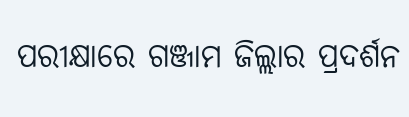ପରୀକ୍ଷାରେ ଗଞ୍ଜାମ ଜିଲ୍ଲାର ପ୍ରଦର୍ଶନ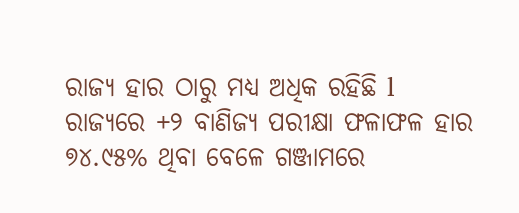ରାଜ୍ୟ ହାର ଠାରୁ ମଧ୍ୟ ଅଧିକ ରହିଛି l ରାଜ୍ୟରେ +୨ ବାଣିଜ୍ୟ ପରୀକ୍ଷା ଫଳାଫଳ ହାର ୭୪.୯୫% ଥିବା ବେଳେ ଗଞ୍ଜାମରେ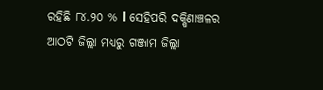ରହିଛି ୮୪.୨୦ % l ସେହିପରି ଦକ୍ଷିଣାଞ୍ଚଳର ଆଠଟି ଜିଲ୍ଲା ମଧ୍ୟରୁ ଗଞ୍ଜାମ ଜିଲ୍ଲା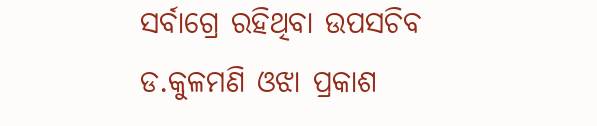ସର୍ବାଗ୍ରେ ରହିଥିବା ଉପସଚିବ ଡ.କୁଳମଣି ଓଝା ପ୍ରକାଶ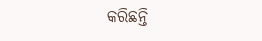କରିଛନ୍ତି